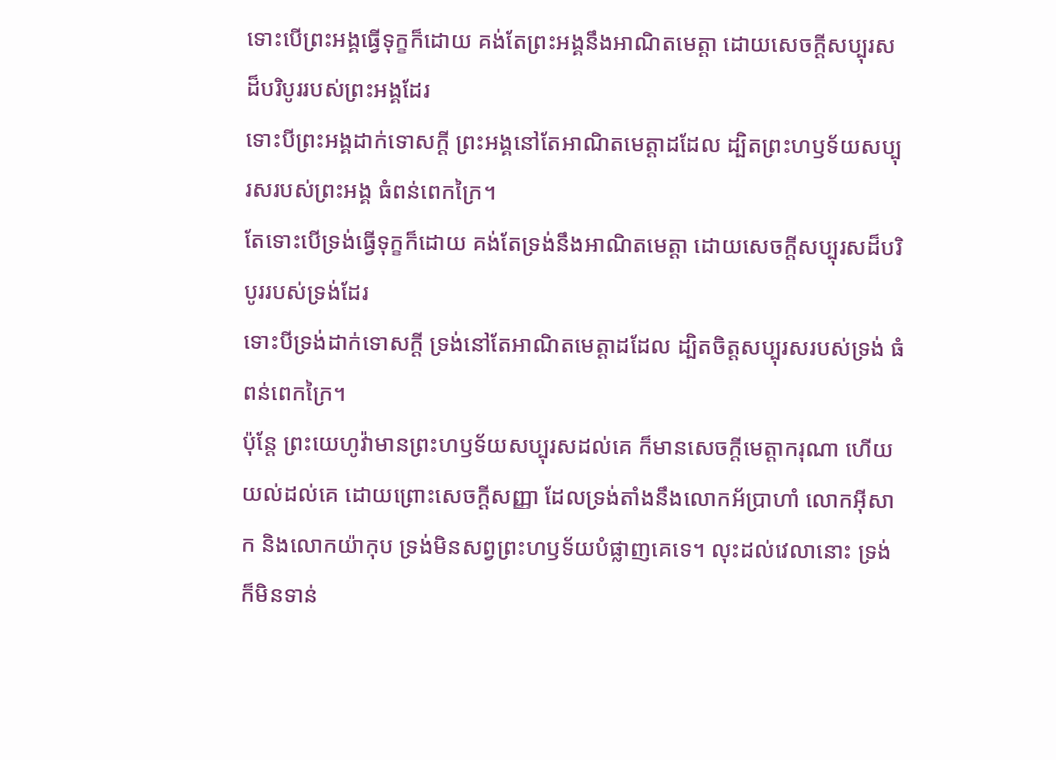ទោះបើព្រះអង្គធ្វើទុក្ខក៏ដោយ គង់តែព្រះអង្គនឹងអាណិតមេត្តា ដោយសេចក្ដីសប្បុរសដ៏បរិបូររបស់ព្រះអង្គដែរ
ទោះបីព្រះអង្គដាក់ទោសក្ដី ព្រះអង្គនៅតែអាណិតមេត្តាដដែល ដ្បិតព្រះហឫទ័យសប្បុរសរបស់ព្រះអង្គ ធំពន់ពេកក្រៃ។
តែទោះបើទ្រង់ធ្វើទុក្ខក៏ដោយ គង់តែទ្រង់នឹងអាណិតមេត្តា ដោយសេចក្ដីសប្បុរសដ៏បរិបូររបស់ទ្រង់ដែរ
ទោះបីទ្រង់ដាក់ទោសក្ដី ទ្រង់នៅតែអាណិតមេត្តាដដែល ដ្បិតចិត្តសប្បុរសរបស់ទ្រង់ ធំពន់ពេកក្រៃ។
ប៉ុន្តែ ព្រះយេហូវ៉ាមានព្រះហឫទ័យសប្បុរសដល់គេ ក៏មានសេចក្ដីមេត្តាករុណា ហើយយល់ដល់គេ ដោយព្រោះសេចក្ដីសញ្ញា ដែលទ្រង់តាំងនឹងលោកអ័ប្រាហាំ លោកអ៊ីសាក និងលោកយ៉ាកុប ទ្រង់មិនសព្វព្រះហឫទ័យបំផ្លាញគេទេ។ លុះដល់វេលានោះ ទ្រង់ក៏មិនទាន់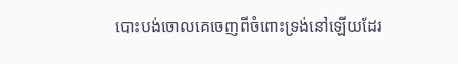បោះបង់ចោលគេចេញពីចំពោះទ្រង់នៅឡើយដែរ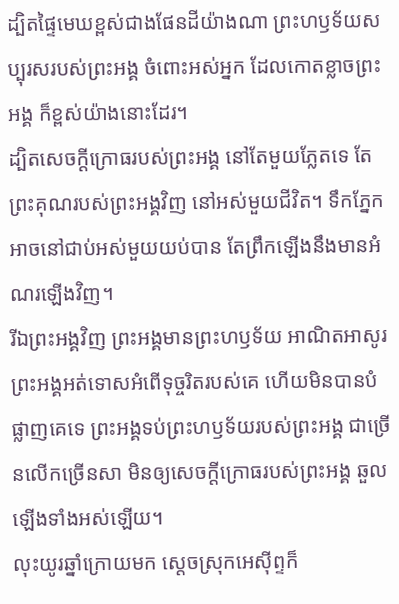ដ្បិតផ្ទៃមេឃខ្ពស់ជាងផែនដីយ៉ាងណា ព្រះហឫទ័យសប្បុរសរបស់ព្រះអង្គ ចំពោះអស់អ្នក ដែលកោតខ្លាចព្រះអង្គ ក៏ខ្ពស់យ៉ាងនោះដែរ។
ដ្បិតសេចក្ដីក្រោធរបស់ព្រះអង្គ នៅតែមួយភ្លែតទេ តែព្រះគុណរបស់ព្រះអង្គវិញ នៅអស់មួយជីវិត។ ទឹកភ្នែកអាចនៅជាប់អស់មួយយប់បាន តែព្រឹកឡើងនឹងមានអំណរឡើងវិញ។
រីឯព្រះអង្គវិញ ព្រះអង្គមានព្រះហឫទ័យ អាណិតអាសូរ ព្រះអង្គអត់ទោសអំពើទុច្ចរិតរបស់គេ ហើយមិនបានបំផ្លាញគេទេ ព្រះអង្គទប់ព្រះហឫទ័យរបស់ព្រះអង្គ ជាច្រើនលើកច្រើនសា មិនឲ្យសេចក្ដីក្រោធរបស់ព្រះអង្គ ឆួលឡើងទាំងអស់ឡើយ។
លុះយូរឆ្នាំក្រោយមក ស្តេចស្រុកអេស៊ីព្ទក៏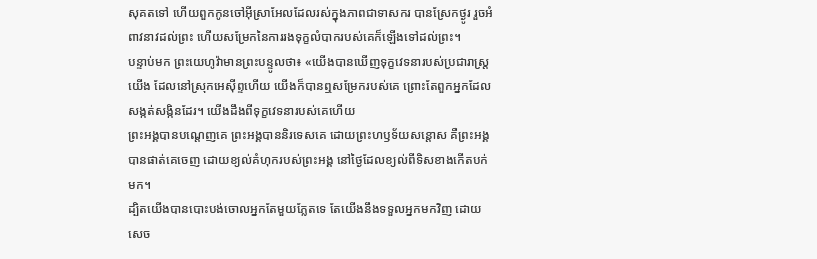សុគតទៅ ហើយពួកកូនចៅអ៊ីស្រាអែលដែលរស់ក្នុងភាពជាទាសករ បានស្រែកថ្ងូរ រួចអំពាវនាវដល់ព្រះ ហើយសម្រែកនៃការរងទុក្ខលំបាករបស់គេក៏ឡើងទៅដល់ព្រះ។
បន្ទាប់មក ព្រះយេហូវ៉ាមានព្រះបន្ទូលថា៖ «យើងបានឃើញទុក្ខវេទនារបស់ប្រជារាស្ត្រយើង ដែលនៅស្រុកអេស៊ីព្ទហើយ យើងក៏បានឮសម្រែករបស់គេ ព្រោះតែពួកអ្នកដែលសង្កត់សង្កិនដែរ។ យើងដឹងពីទុក្ខវេទនារបស់គេហើយ
ព្រះអង្គបានបណ្តេញគេ ព្រះអង្គបាននិរទេសគេ ដោយព្រះហឫទ័យសន្តោស គឺព្រះអង្គបានផាត់គេចេញ ដោយខ្យល់គំហុករបស់ព្រះអង្គ នៅថ្ងៃដែលខ្យល់ពីទិសខាងកើតបក់មក។
ដ្បិតយើងបានបោះបង់ចោលអ្នកតែមួយភ្លែតទេ តែយើងនឹងទទួលអ្នកមកវិញ ដោយសេច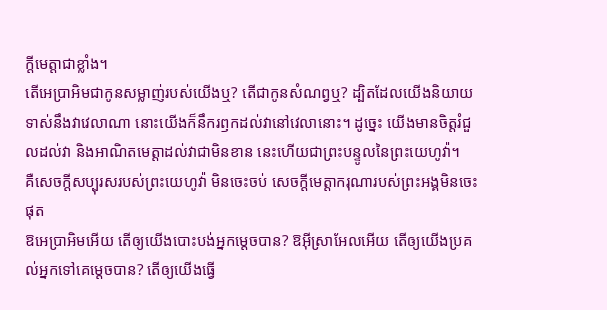ក្ដីមេត្តាជាខ្លាំង។
តើអេប្រាអិមជាកូនសម្លាញ់របស់យើងឬ? តើជាកូនសំណព្វឬ? ដ្បិតដែលយើងនិយាយទាស់នឹងវាវេលាណា នោះយើងក៏នឹករឭកដល់វានៅវេលានោះ។ ដូច្នេះ យើងមានចិត្តរំជួលដល់វា និងអាណិតមេត្តាដល់វាជាមិនខាន នេះហើយជាព្រះបន្ទូលនៃព្រះយេហូវ៉ា។
គឺសេចក្ដីសប្បុរសរបស់ព្រះយេហូវ៉ា មិនចេះចប់ សេចក្ដីមេត្តាករុណារបស់ព្រះអង្គមិនចេះផុត
ឱអេប្រាអិមអើយ តើឲ្យយើងបោះបង់អ្នកម្ដេចបាន? ឱអ៊ីស្រាអែលអើយ តើឲ្យយើងប្រគល់អ្នកទៅគេម្ដេចបាន? តើឲ្យយើងធ្វើ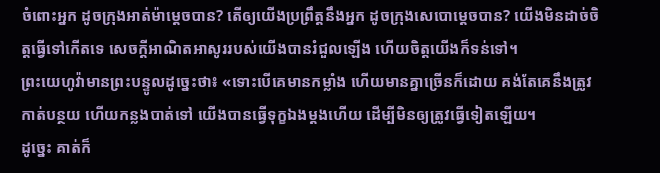ចំពោះអ្នក ដូចក្រុងអាត់ម៉ាម្ដេចបាន? តើឲ្យយើងប្រព្រឹត្តនឹងអ្នក ដូចក្រុងសេបោម្តេចបាន? យើងមិនដាច់ចិត្តធ្វើទៅកើតទេ សេចក្ដីអាណិតអាសូររបស់យើងបានរំជួលឡើង ហើយចិត្តយើងក៏ទន់ទៅ។
ព្រះយេហូវ៉ាមានព្រះបន្ទូលដូច្នេះថា៖ «ទោះបើគេមានកម្លាំង ហើយមានគ្នាច្រើនក៏ដោយ គង់តែគេនឹងត្រូវកាត់បន្ថយ ហើយកន្លងបាត់ទៅ យើងបានធ្វើទុក្ខឯងម្តងហើយ ដើម្បីមិនឲ្យត្រូវធ្វើទៀតឡើយ។
ដូច្នេះ គាត់ក៏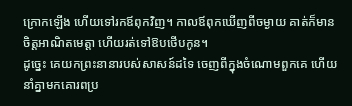ក្រោកឡើង ហើយទៅរកឪពុកវិញ។ កាលឪពុកឃើញពីចម្ងាយ គាត់ក៏មានចិត្តអាណិតមេត្តា ហើយរត់ទៅឱបថើបកូន។
ដូច្នេះ គេយកព្រះនានារបស់សាសន៍ដទៃ ចេញពីក្នុងចំណោមពួកគេ ហើយនាំគ្នាមកគោរពប្រ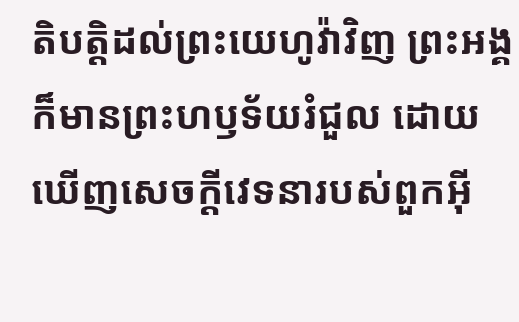តិបត្តិដល់ព្រះយេហូវ៉ាវិញ ព្រះអង្គក៏មានព្រះហឫទ័យរំជួល ដោយឃើញសេចក្ដីវេទនារបស់ពួកអ៊ី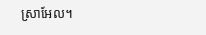ស្រាអែល។